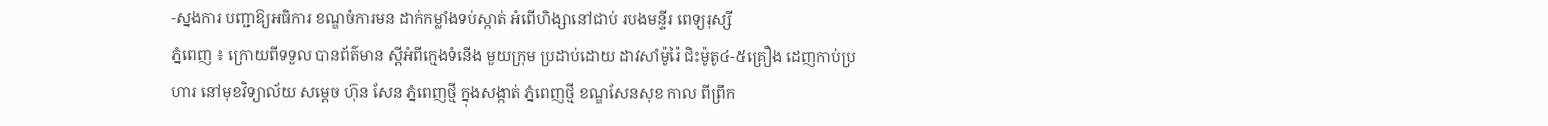-ស្នងការ បញ្ជាឱ្យអធិការ ខណ្ឌចំការមន ដាក់កម្លាំងទប់ស្កាត់ អំពើហិង្សានៅជាប់ របងមន្ទីរ ពេទ្យរុស្សី
ភ្នំពេញ ៖ ក្រោយពីទទួល បានព័ត៌មាន ស្ដីអំពីក្មេងទំនើង មួយក្រុម ប្រដាប់ដោយ ដាវសាំម៉ូរ៉ៃ ជិះម៉ូតូ៤-៥គ្រឿង ដេញកាប់ប្រហារ នៅមុខវិទ្យាល័យ សម្ដេច ហ៊ុន សែន ភ្នំពេញថ្មី ក្នុងសង្កាត់ ភ្នំពេញថ្មី ខណ្ឌសែនសុខ កាល ពីព្រឹក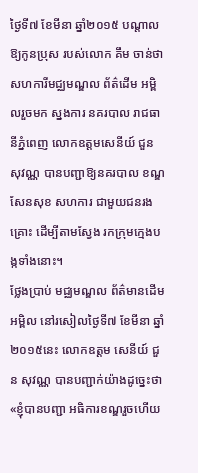ថ្ងៃទី៧ ខែមីនា ឆ្នាំ២០១៥ បណ្ដាលឱ្យកូនប្រុស របស់លោក គឹម ចាន់ថា សហការីមជ្ឈមណ្ឌល ព័ត៌ដើម អម្ពិលរួចមក ស្នងការ នគរបាល រាជធានីភ្នំពេញ លោកឧត្ដមសេនីយ៍ ជួន សុវណ្ណ បានបញ្ជាឱ្យនគរបាល ខណ្ឌសែនសុខ សហការ ជាមួយជនរងគ្រោះ ដើម្បីតាមស្វែង រកក្រុមក្មេងបង្កទាំងនោះ។
ថ្លែងប្រាប់ មជ្ឈមណ្ឌល ព័ត៌មានដើមអម្ពិល នៅរសៀលថ្ងៃទី៧ ខែមីនា ឆ្នាំ២០១៥នេះ លោកឧត្ដម សេនីយ៍ ជួន សុវណ្ណ បានបញ្ជាក់យ៉ាងដូច្នេះថា «ខ្ញុំបានបញ្ជា អធិការខណ្ឌរួចហើយ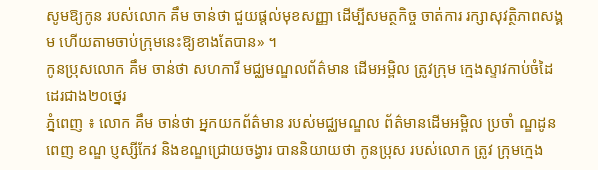សូមឱ្យកូន របស់លោក គឹម ចាន់ថា ជួយផ្ដល់មុខសញ្ញា ដើម្បីសមត្ថកិច្ច ចាត់ការ រក្សាសុវត្ថិភាពសង្គម ហើយតាមចាប់ក្រុមនេះឱ្យខាងតែបាន» ។
កូនប្រុសលោក គឹម ចាន់ថា សហការី មជ្ឈមណ្ឌលព័ត៌មាន ដើមអម្ពិល ត្រូវក្រុម ក្មេងស្ទាវកាប់ចំដៃ ដេរជាង២០ថ្នេរ
ភ្នំពេញ ៖ លោក គឹម ចាន់ថា អ្នកយកព័ត៌មាន របស់មជ្ឈមណ្ឌល ព័ត៌មានដើមអម្ពិល ប្រចាំ ណ្ឌដូនពេញ ខណ្ឌ ប្ញស្សីកែវ និងខណ្ឌជ្រោយចង្វារ បាននិយាយថា កូនប្រុស របស់លោក ត្រូវ ក្រុមក្មេង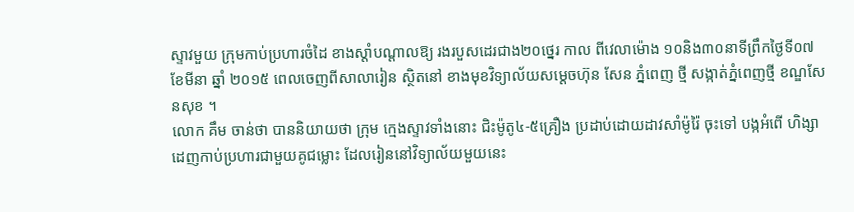ស្ទាវមួយ ក្រុមកាប់ប្រហារចំដៃ ខាងស្ដាំបណ្ដាលឱ្យ រងរបួសដេរជាង២០ថ្នេរ កាល ពីវេលាម៉ោង ១០និង៣០នាទីព្រឹកថ្ងៃទី០៧ ខែមីនា ឆ្នាំ ២០១៥ ពេលចេញពីសាលារៀន ស្ថិតនៅ ខាងមុខវិទ្យាល័យសម្ដេចហ៊ុន សែន ភ្នំពេញ ថ្មី សង្កាត់ភ្នំពេញថ្មី ខណ្ឌសែនសុខ ។
លោក គឹម ចាន់ថា បាននិយាយថា ក្រុម ក្មេងស្ទាវទាំងនោះ ជិះម៉ូតូ៤-៥គ្រឿង ប្រដាប់ដោយដាវសាំម៉ូរ៉ៃ ចុះទៅ បង្កអំពើ ហិង្សាដេញកាប់ប្រហារជាមួយគូជម្លោះ ដែលរៀននៅវិទ្យាល័យមួយនេះ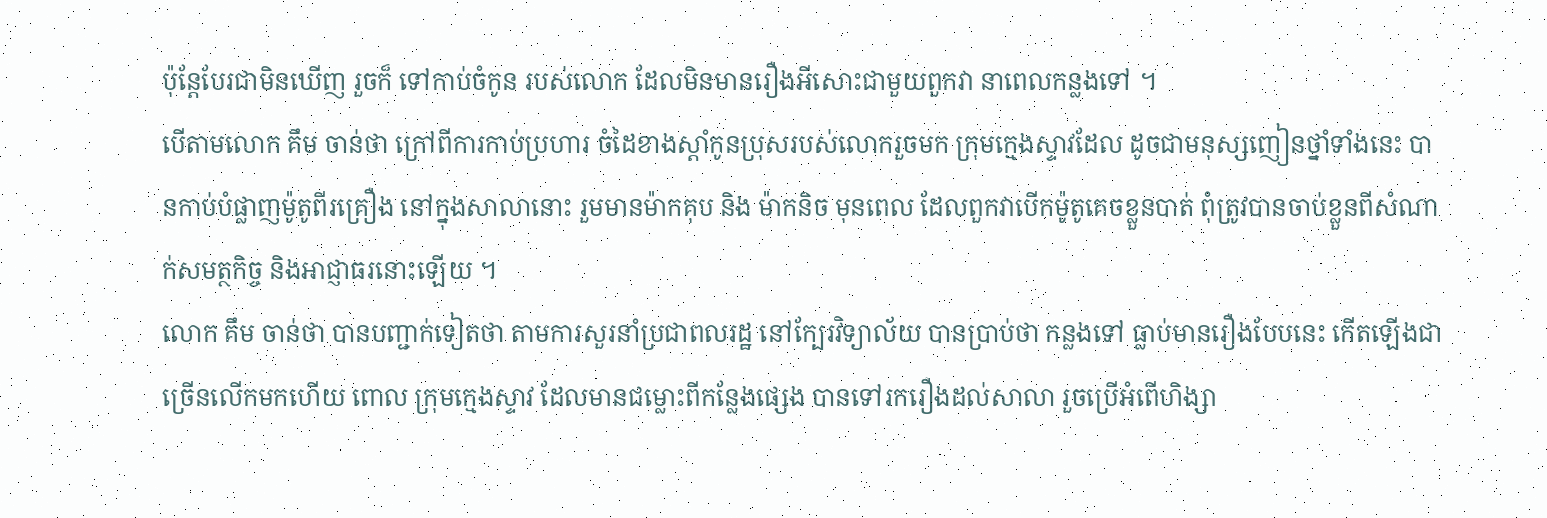ប៉ុន្ដែបែរជាមិនឃើញ រួចក៏ ទៅកាប់ចំកូន របស់លោក ដែលមិនមានរឿងអីសោះជាមួយពួកវា នាពេលកន្លងទៅ ។
បើតាមលោក គឹម ចាន់ថា ក្រៅពីការកាប់ប្រហារ ចំដៃខាងស្ដាំកូនប្រុសរបស់លោករួចមក ក្រុមក្មេងស្ទាវដែល ដូចជាមនុស្សញៀនថ្នាំទាំងនេះ បានកាប់បំផ្លាញម៉ូតូពីរគ្រឿង នៅក្នុងសាលានោះ រួមមានម៉ាកគុប និង ម៉ាកនិច មុនពេល ដែលពួកវាបើកម៉ូតូគេចខ្លួនបាត់ ពុំត្រូវបានចាប់ខ្លួនពីសំណាក់សមត្ថកិច្ច និងអាជ្ញាធរនោះឡើយ ។
លោក គឹម ចាន់ថា បានបញ្ជាក់ទៀតថា តាមការសួរនាំប្រជាពលរដ្ឋ នៅក្បែរវិទ្យាល័យ បានប្រាប់ថា កន្លងទៅ ធ្លាប់មានរឿងបែបនេះ កើតឡើងជាច្រើនលើកមកហើយ ពោល ក្រុមក្មេងស្ទាវ ដែលមានជម្លោះពីកន្លែងផ្សេង បានទៅរករឿងដល់សាលា រួចប្រើអំពើហិង្សា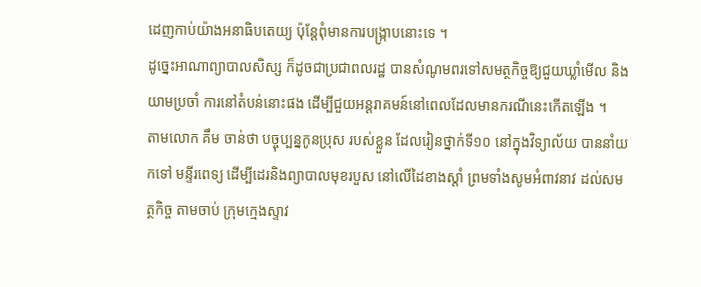ដេញកាប់យ៉ាងអនាធិបតេយ្យ ប៉ុន្ដែពុំមានការបង្ក្រាបនោះទេ ។
ដូច្នេះអាណាព្យាបាលសិស្ស ក៏ដូចជាប្រជាពលរដ្ឋ បានសំណូមពរទៅសមត្ថកិច្ចឱ្យជួយឃ្លាំមើល និងយាមប្រចាំ ការនៅតំបន់នោះផង ដើម្បីជួយអន្ដរាគមន៍នៅពេលដែលមានករណីនេះកើតឡើង ។
តាមលោក គឹម ចាន់ថា បច្ចុប្បន្នកូនប្រុស របស់ខ្លួន ដែលរៀនថ្នាក់ទី១០ នៅក្នុងវិទ្យាល័យ បាននាំយកទៅ មន្ទីរពេទ្យ ដើម្បីដេរនិងព្យាបាលមុខរបួស នៅលើដៃខាងស្ដាំ ព្រមទាំងសូមអំពាវនាវ ដល់សមត្ថកិច្ច តាមចាប់ ក្រុមក្មេងស្ទាវ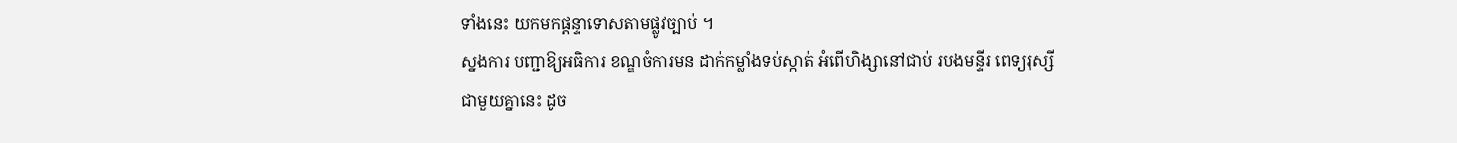ទាំងនេះ យកមកផ្ដន្ទាទោសតាមផ្លូវច្បាប់ ។
ស្នងការ បញ្ជាឱ្យអធិការ ខណ្ឌចំការមន ដាក់កម្លាំងទប់ស្កាត់ អំពើហិង្សានៅជាប់ របងមន្ទីរ ពេទ្យរុស្សី
ជាមួយគ្នានេះ ដូច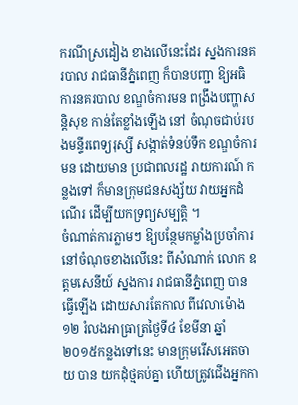ករណីស្រដៀង ខាងលើនេះដែរ ស្នងការនគរបាល រាជធានីភ្នំពេញ ក៏បានបញ្ជា ឱ្យអធិការនគរបាល ខណ្ឌចំការមន ពង្រឹងបញ្ហាសន្ដិសុខ កាន់តែខ្លាំងឡើង នៅ ចំណុចជាប់របងមន្ទីរពេទ្យរុស្សី សង្កាត់ទំនប់ទឹក ខណ្ឌចំការមន ដោយមាន ប្រជាពលរដ្ឋ រាយការណ៍ កន្លងទៅ ក៏មានក្រុមជនសង្ស័យ វាយអ្នកដំណើរ ដើម្បីយកទ្រព្យសម្បត្ដិ ។
ចំណាត់ការភ្លាមៗ ឱ្យបន្ថែមកម្លាំងប្រចាំការ នៅចំណុចខាងលើនេះ ពីសំណាក់ លោក ឧត្ដមសេនីយ៍ ស្នងការ រាជធានីភ្នំពេញ បានធ្វើឡើង ដោយសារតែកាល ពីវេលាម៉ោង១២ រំលងអាធ្រាត្រថ្ងៃទី៤ ខែមីនា ឆ្នាំ២០១៥កន្លងទៅនេះ មានក្រុមរើសអេតចាយ បាន យកដុំថ្មគប់គ្នា ហើយត្រូវជើងអ្នកកា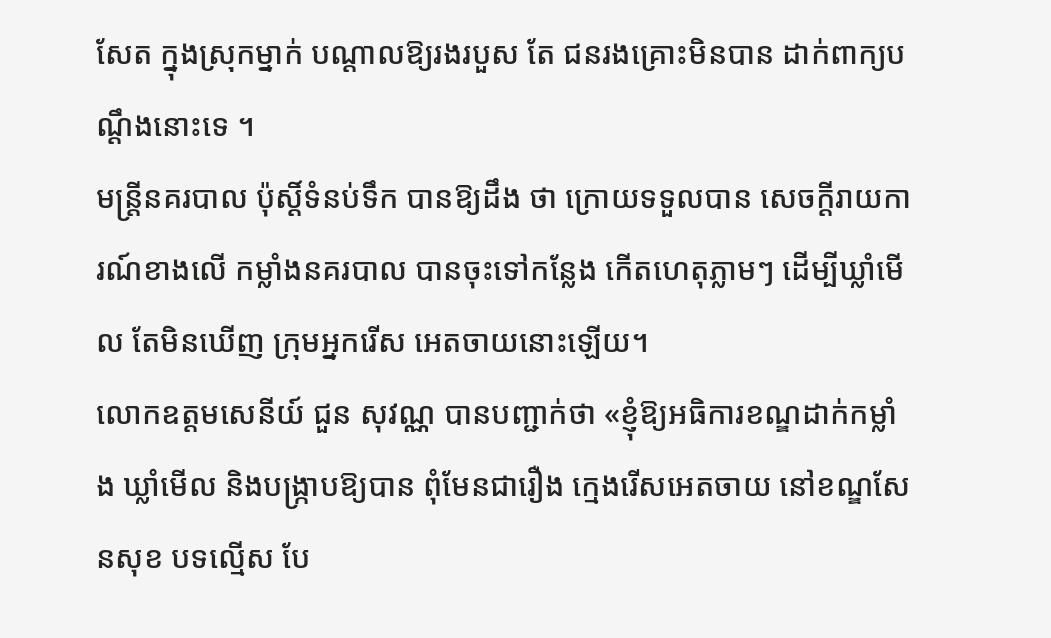សែត ក្នុងស្រុកម្នាក់ បណ្ដាលឱ្យរងរបួស តែ ជនរងគ្រោះមិនបាន ដាក់ពាក្យបណ្ដឹងនោះទេ ។
មន្ដ្រីនគរបាល ប៉ុស្ដិ៍ទំនប់ទឹក បានឱ្យដឹង ថា ក្រោយទទួលបាន សេចក្ដីរាយការណ៍ខាងលើ កម្លាំងនគរបាល បានចុះទៅកន្លែង កើតហេតុភ្លាមៗ ដើម្បីឃ្លាំមើល តែមិនឃើញ ក្រុមអ្នករើស អេតចាយនោះឡើយ។
លោកឧត្ដមសេនីយ៍ ជួន សុវណ្ណ បានបញ្ជាក់ថា «ខ្ញុំឱ្យអធិការខណ្ឌដាក់កម្លាំង ឃ្លាំមើល និងបង្ក្រាបឱ្យបាន ពុំមែនជារឿង ក្មេងរើសអេតចាយ នៅខណ្ឌសែនសុខ បទល្មើស បែ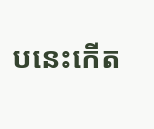បនេះកើត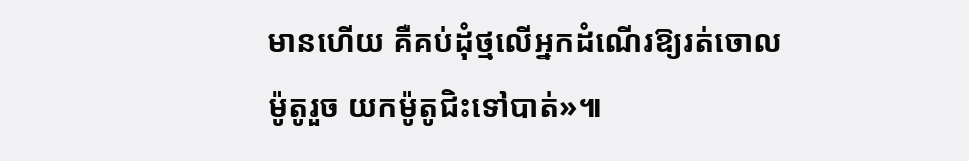មានហើយ គឺគប់ដុំថ្មលើអ្នកដំណើរឱ្យរត់ចោលម៉ូតូរួច យកម៉ូតូជិះទៅបាត់»៕